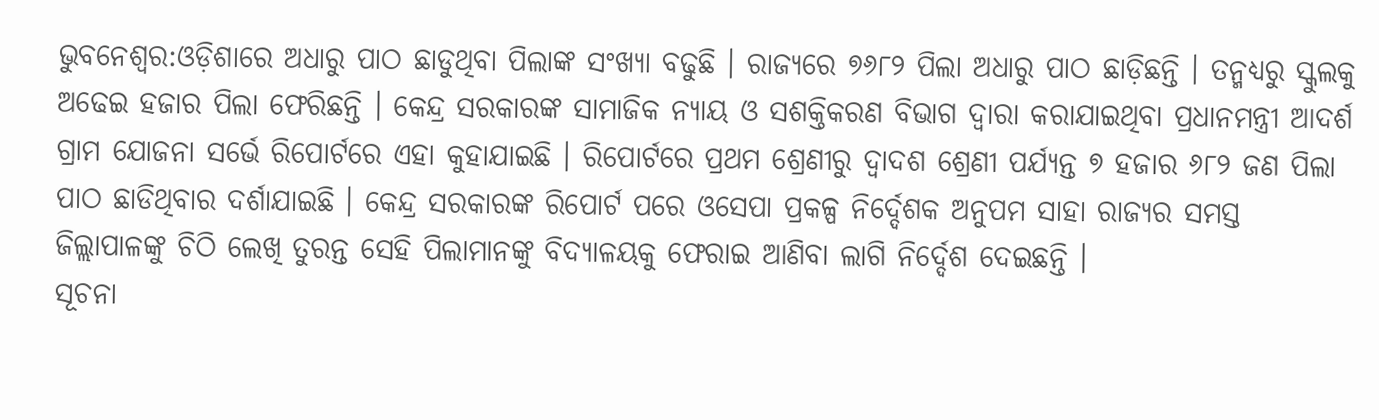ଭୁବନେଶ୍ବର:ଓଡ଼ିଶାରେ ଅଧାରୁ ପାଠ ଛାଡୁଥିବା ପିଲାଙ୍କ ସଂଖ୍ୟା ବଢୁଛି । ରାଜ୍ୟରେ ୭୬୮୨ ପିଲା ଅଧାରୁ ପାଠ ଛାଡ଼ିଛନ୍ତି । ତନ୍ମଧ୍ୟରୁ ସ୍କୁଲକୁ ଅଢେଇ ହଜାର ପିଲା ଫେରିଛନ୍ତି । କେନ୍ଦ୍ର ସରକାରଙ୍କ ସାମାଜିକ ନ୍ୟାୟ ଓ ସଶକ୍ତିକରଣ ବିଭାଗ ଦ୍ୱାରା କରାଯାଇଥିବା ପ୍ରଧାନମନ୍ତ୍ରୀ ଆଦର୍ଶ ଗ୍ରାମ ଯୋଜନା ସର୍ଭେ ରିପୋର୍ଟରେ ଏହା କୁହାଯାଇଛି । ରିପୋର୍ଟରେ ପ୍ରଥମ ଶ୍ରେଣୀରୁ ଦ୍ୱାଦଶ ଶ୍ରେଣୀ ପର୍ଯ୍ୟନ୍ତ ୭ ହଜାର ୬୮୨ ଜଣ ପିଲା ପାଠ ଛାଡିଥିବାର ଦର୍ଶାଯାଇଛି । କେନ୍ଦ୍ର ସରକାରଙ୍କ ରିପୋର୍ଟ ପରେ ଓସେପା ପ୍ରକଳ୍ପ ନିର୍ଦ୍ଦେଶକ ଅନୁପମ ସାହା ରାଜ୍ୟର ସମସ୍ତ ଜିଲ୍ଲାପାଳଙ୍କୁ ଚିଠି ଲେଖି ତୁରନ୍ତ ସେହି ପିଲାମାନଙ୍କୁ ବିଦ୍ୟାଳୟକୁ ଫେରାଇ ଆଣିବା ଲାଗି ନିର୍ଦ୍ଦେଶ ଦେଇଛନ୍ତି ।
ସୂଚନା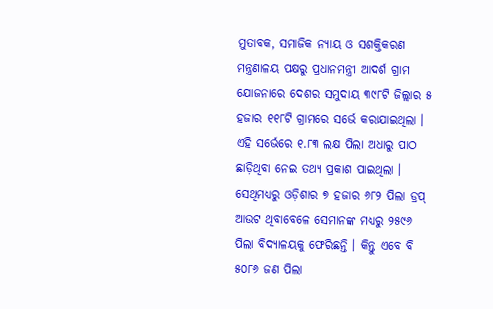ମୁତାବକ, ସମାଜିକ ନ୍ୟାୟ ଓ ସଶକ୍ତିକରଣ ମନ୍ତ୍ରଣାଳୟ ପକ୍ଷରୁ ପ୍ରଧାନମନ୍ତ୍ରୀ ଆଦର୍ଶ ଗ୍ରାମ ଯୋଜନାରେ ଦେଶର ସମୁଦାୟ ୩୯୮ଟି ଜିଲ୍ଲାର ୫ ହଜାର ୧୧୮ଟି ଗ୍ରାମରେ ସର୍ଭେ କରାଯାଇଥିଲା । ଏହି ସର୍ଭେରେ ୧.୮୩ ଲକ୍ଷ ପିଲା ଅଧାରୁ ପାଠ ଛାଡ଼ିଥିବା ନେଇ ତଥ୍ୟ ପ୍ରକାଶ ପାଇଥିଲା । ସେଥିମଧ୍ୟରୁ ଓଡ଼ିଶାର ୭ ହଜାର ୬୮୨ ପିଲା ଡ୍ରପ୍ ଆଉଟ ଥିବାବେଳେ ସେମାନଙ୍କ ମଧ୍ୟରୁ ୨୫୯୬ ପିଲା ବିଦ୍ୟାଳୟକୁ ଫେରିଛନ୍ତି । କିନ୍ତୁ ଏବେ ବି ୫୦୮୬ ଜଣ ପିଲା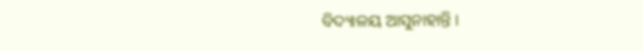ବିଦ୍ୟାଳୟ ଆସୁନାହାନ୍ତି ।